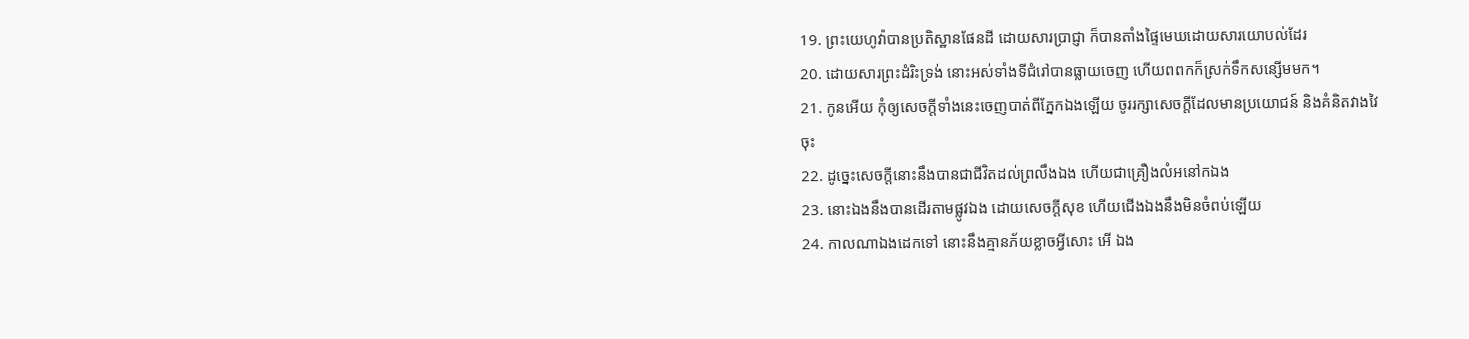19. ព្រះយេហូវ៉ាបានប្រតិស្ឋានផែនដី ដោយសារប្រាជ្ញា ក៏បានតាំងផ្ទៃមេឃដោយសារយោបល់ដែរ
20. ដោយសារព្រះដំរិះទ្រង់ នោះអស់ទាំងទីជំរៅបានធ្លាយចេញ ហើយពពកក៏ស្រក់ទឹកសន្សើមមក។
21. កូនអើយ កុំឲ្យសេចក្តីទាំងនេះចេញបាត់ពីភ្នែកឯងឡើយ ចូររក្សាសេចក្តីដែលមានប្រយោជន៍ និងគំនិតវាងវៃចុះ
22. ដូច្នេះសេចក្តីនោះនឹងបានជាជីវិតដល់ព្រលឹងឯង ហើយជាគ្រឿងលំអនៅកឯង
23. នោះឯងនឹងបានដើរតាមផ្លូវឯង ដោយសេចក្តីសុខ ហើយជើងឯងនឹងមិនចំពប់ឡើយ
24. កាលណាឯងដេកទៅ នោះនឹងគ្មានភ័យខ្លាចអ្វីសោះ អើ ឯង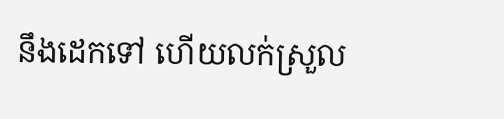នឹងដេកទៅ ហើយលក់ស្រួល